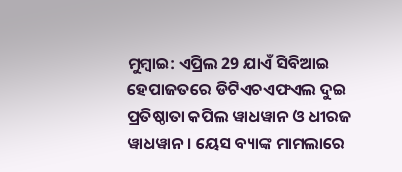ମୁମ୍ବାଇ: ଏପ୍ରିଲ 29 ଯାଏଁ ସିବିଆଇ ହେପାଜତରେ ଡିଟିଏଚଏଫଏଲ ଦୁଇ ପ୍ରତିଷ୍ଠାତା କପିଲ ୱାଧୱାନ ଓ ଧୀରଜ ୱାଧୱାନ । ୟେସ ବ୍ୟାଙ୍କ ମାମଲାରେ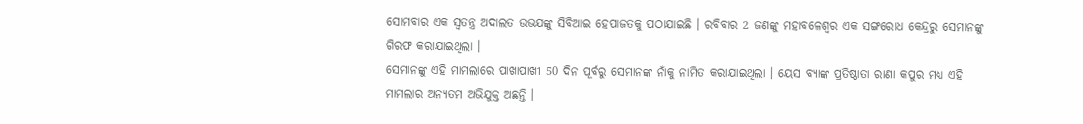ସୋମବାର ଏକ ସ୍ବତନ୍ତ୍ର ଅଦାଲତ ଉଭଯଙ୍କୁ ସିବିଆଇ ହେପାଜତକୁ ପଠାଯାଇଛି । ରବିବାର 2 ଜଣଙ୍କୁ ମହାବଳେଶ୍ବର ଏକ ସଙ୍ଗରୋଧ କେନ୍ଦ୍ରରୁ ସେମାନଙ୍କୁ ଗିରଫ କରାଯାଇଥିଲା ।
ସେମାନଙ୍କୁ ଏହି ମାମଲାରେ ପାଖାପାଖୀ 50 ଦିନ ପୂର୍ବରୁ ସେମାନଙ୍କ ନାଁକୁ ନାମିତ କରାଯାଇଥିଲା । ୟେସ ବ୍ୟାଙ୍କ ପ୍ରତିଷ୍ଠାତା ରାଣା କପୁର ମଧ୍ୟ ଏହି ମାମଲାର ଅନ୍ୟତମ ଅଭିଯୁକ୍ତ ଅଛନ୍ତି ।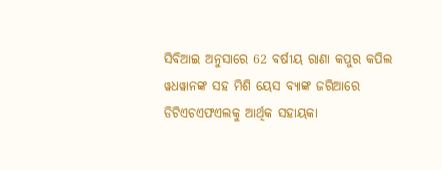ସିବିଆଇ ଅନୁସାରେ 62 ବର୍ଷୀୟ ରାଣା କପୁର କପିଲ ୱଧୱାନଙ୍କ ସହ ମିଶି ୟେସ ବ୍ୟାଙ୍କ ଜରିଆରେ ଡିଟିଏଚଏଫଏଲକୁ ଆର୍ଥିକ ସହାୟକା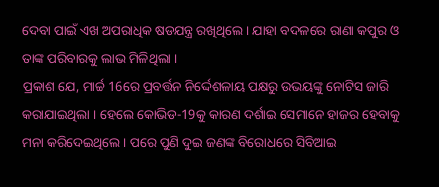ଦେବା ପାଇଁ ଏଖ ଅପରାଧିକ ଷଡଯନ୍ତ୍ର ରଖିଥିଲେ । ଯାହା ବଦଳରେ ରାଣା କପୁର ଓ ତାଙ୍କ ପରିବାରକୁ ଲାଭ ମିଳିଥିଲା ।
ପ୍ରକାଶ ଯେ, ମାର୍ଚ୍ଚ 16ରେ ପ୍ରବର୍ତ୍ତନ ନିର୍ଦ୍ଦେଶଳାୟ ପକ୍ଷରୁ ଉଭୟଙ୍କୁ ନୋଟିସ ଜାରି କରାଯାଇଥିଲା । ହେଲେ କୋଭିଡ-19କୁ କାରଣ ଦର୍ଶାଇ ସେମାନେ ହାଜର ହେବାକୁ ମନା କରିଦେଇଥିଲେ । ପରେ ପୁଣି ଦୁଇ ଜଣଙ୍କ ବିରୋଧରେ ସିବିଆଇ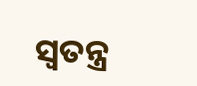ସ୍ବତନ୍ତ୍ର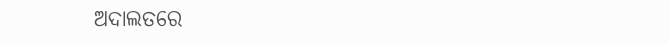ଅଦାଲତରେ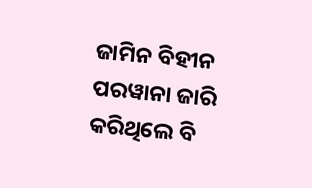ଜାମିନ ବିହୀନ ପରୱାନା ଜାରି କରିଥିଲେ ବି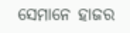ସେମାନେ ହାଜର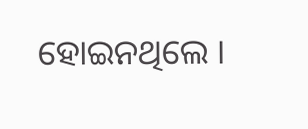ହୋଇନଥିଲେ ।